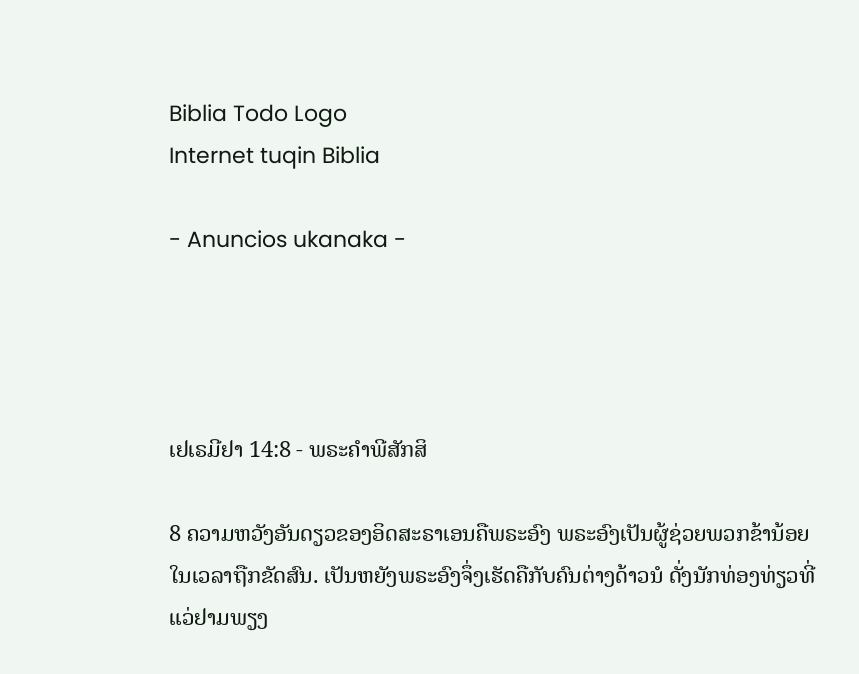Biblia Todo Logo
Internet tuqin Biblia

- Anuncios ukanaka -




ເຢເຣມີຢາ 14:8 - ພຣະຄຳພີສັກສິ

8 ຄວາມຫວັງອັນດຽວຂອງອິດສະຣາເອນຄືພຣະອົງ ພຣະອົງເປັນຜູ້ຊ່ວຍພວກຂ້ານ້ອຍໃນເວລາຖືກຂັດສົນ. ເປັນຫຍັງພຣະອົງຈຶ່ງເຮັດຄືກັບຄົນຕ່າງດ້າວນໍ ດັ່ງນັກທ່ອງທ່ຽວທີ່ແວ່ຢາມພຽງ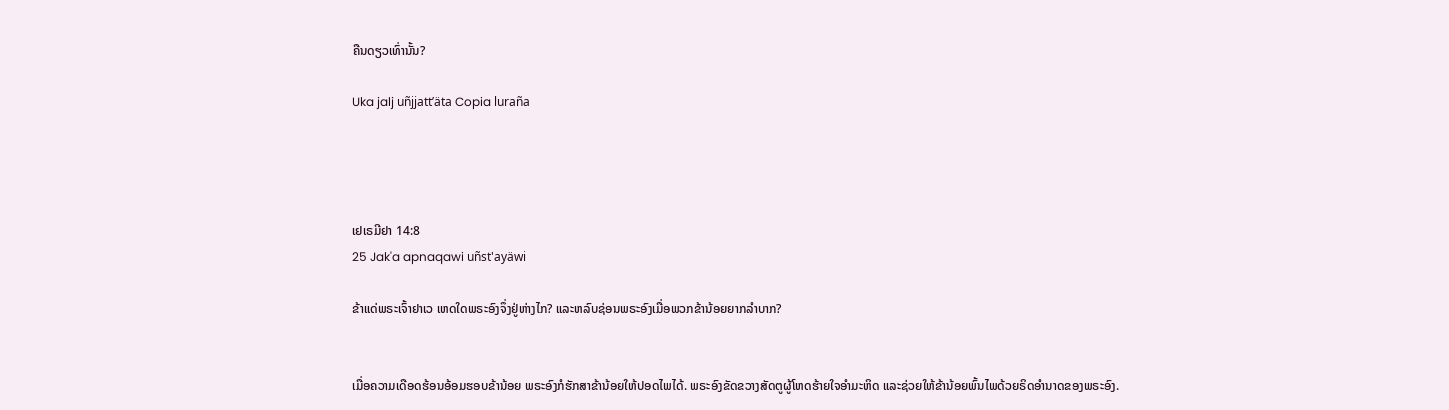ຄືນດຽວເທົ່ານັ້ນ?

Uka jalj uñjjattʼäta Copia luraña




ເຢເຣມີຢາ 14:8
25 Jak'a apnaqawi uñst'ayäwi

ຂ້າແດ່ພຣະເຈົ້າຢາເວ ເຫດໃດພຣະອົງຈຶ່ງຢູ່ຫ່າງໄກ? ແລະຫລົບຊ່ອນພຣະອົງເມື່ອພວກຂ້ານ້ອຍຍາກລຳບາກ?


ເມື່ອຄວາມເດືອດຮ້ອນອ້ອມຮອບຂ້ານ້ອຍ ພຣະອົງກໍຮັກສາຂ້ານ້ອຍໃຫ້ປອດໄພໄດ້. ພຣະອົງຂັດຂວາງສັດຕູຜູ້ໂຫດຮ້າຍໃຈອຳມະຫິດ ແລະຊ່ວຍໃຫ້ຂ້ານ້ອຍພົ້ນໄພດ້ວຍຣິດອຳນາດຂອງພຣະອົງ.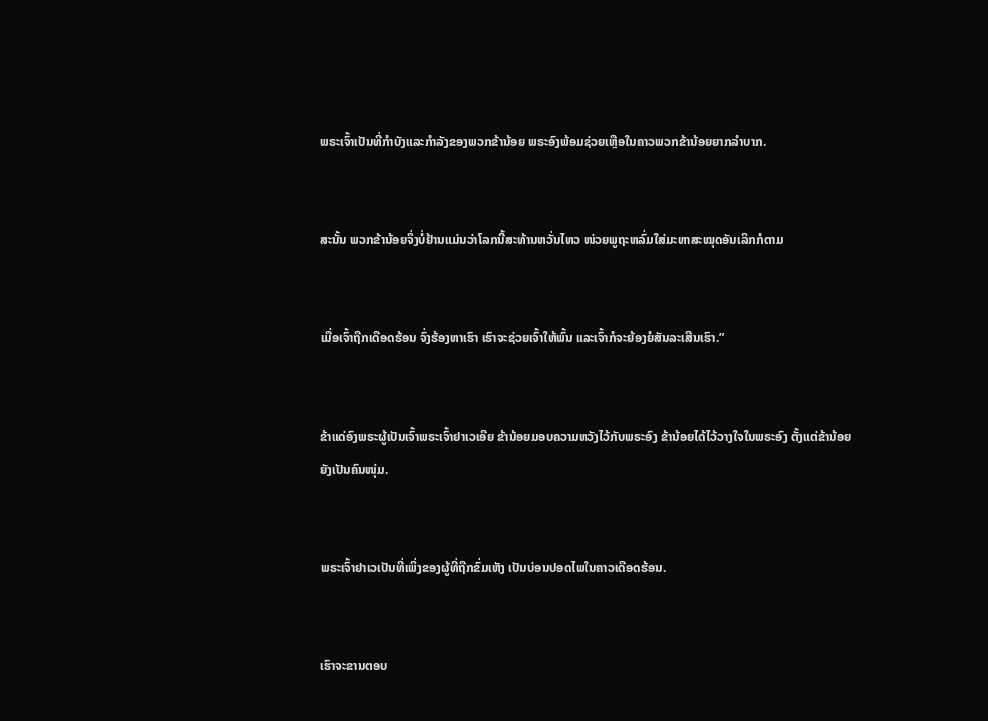ພຣະເຈົ້າເປັນທີ່ກຳບັງແລະກຳລັງຂອງພວກຂ້ານ້ອຍ ພຣະອົງພ້ອມຊ່ວຍເຫຼືອໃນຄາວພວກຂ້ານ້ອຍຍາກລຳບາກ.


ສະນັ້ນ ພວກຂ້ານ້ອຍຈຶ່ງບໍ່ຢ້ານແມ່ນວ່າໂລກນີ້ສະທ້ານຫວັ່ນໄຫວ ໜ່ວຍພູຖະຫລົ່ມໃສ່ມະຫາສະໝຸດອັນເລິກກໍຕາມ


ເມື່ອເຈົ້າຖືກເດືອດຮ້ອນ ຈົ່ງຮ້ອງຫາເຮົາ ເຮົາຈະຊ່ວຍເຈົ້າໃຫ້ພົ້ນ ແລະເຈົ້າກໍຈະຍ້ອງຍໍສັນລະເສີນເຮົາ.”


ຂ້າແດ່ອົງພຣະຜູ້ເປັນເຈົ້າພຣະເຈົ້າຢາເວເອີຍ ຂ້ານ້ອຍມອບຄວາມຫວັງໄວ້ກັບພຣະອົງ ຂ້ານ້ອຍໄດ້ໄວ້ວາງໃຈໃນພຣະອົງ ຕັ້ງແຕ່ຂ້ານ້ອຍຍັງເປັນຄົນໜຸ່ມ.


ພຣະເຈົ້າຢາເວເປັນທີ່ເພິ່ງຂອງຜູ້ທີ່ຖືກຂົ່ມເຫັງ ເປັນບ່ອນປອດໄພໃນຄາວເດືອດຮ້ອນ.


ເຮົາຈະຂານຕອບ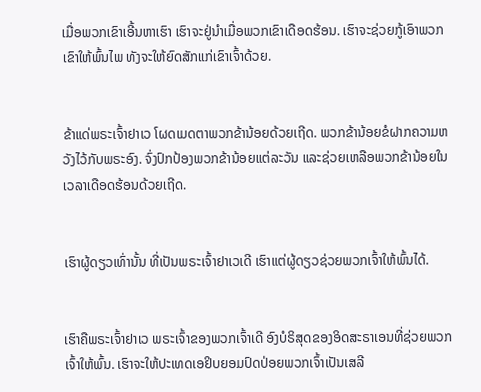ເມື່ອພວກເຂົາເອີ້ນຫາເຮົາ ເຮົາຈະຢູ່ນຳເມື່ອພວກເຂົາເດືອດຮ້ອນ. ເຮົາຈະຊ່ວຍກູ້ເອົາພວກເຂົາໃຫ້ພົ້ນໄພ ທັງຈະໃຫ້ຍົດສັກແກ່ເຂົາເຈົ້າດ້ວຍ.


ຂ້າແດ່ພຣະເຈົ້າຢາເວ ໂຜດເມດຕາພວກຂ້ານ້ອຍດ້ວຍເຖີດ. ພວກຂ້ານ້ອຍຂໍຝາກຄວາມຫວັງໄວ້ກັບພຣະອົງ. ຈົ່ງປົກປ້ອງພວກຂ້ານ້ອຍແຕ່ລະວັນ ແລະຊ່ວຍເຫລືອພວກຂ້ານ້ອຍໃນເວລາເດືອດຮ້ອນດ້ວຍເຖີດ.


ເຮົາຜູ້ດຽວເທົ່ານັ້ນ ທີ່ເປັນພຣະເຈົ້າຢາເວເດີ ເຮົາແຕ່ຜູ້ດຽວຊ່ວຍພວກເຈົ້າໃຫ້ພົ້ນໄດ້.


ເຮົາຄືພຣະເຈົ້າຢາເວ ພຣະເຈົ້າຂອງພວກເຈົ້າເດີ ອົງບໍຣິສຸດຂອງອິດສະຣາເອນທີ່ຊ່ວຍພວກເຈົ້າໃຫ້ພົ້ນ. ເຮົາຈະໃຫ້ປະເທດເອຢິບຍອມປົດປ່ອຍພວກເຈົ້າເປັນເສລີ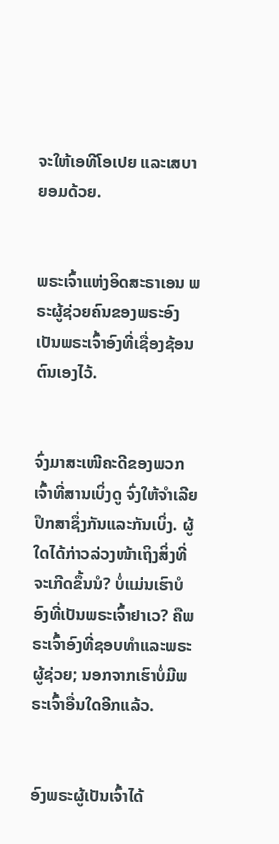ຈະໃຫ້ເອທີໂອເປຍ ແລະເສບາຍອມດ້ວຍ.


ພຣະເຈົ້າແຫ່ງອິດສະຣາເອນ ພຣະຜູ້ຊ່ວຍຄົນຂອງພຣະອົງ ເປັນພຣະເຈົ້າອົງທີ່ເຊື່ອງຊ້ອນຕົນເອງໄວ້.


ຈົ່ງມາສະເໜີຄະດີຂອງພວກເຈົ້າທີ່ສານເບິ່ງດູ ຈົ່ງໃຫ້ຈຳເລີຍປຶກສາຊຶ່ງກັນແລະກັນເບິ່ງ. ຜູ້ໃດໄດ້ກ່າວລ່ວງໜ້າເຖິງສິ່ງທີ່ຈະເກີດຂຶ້ນນໍ? ບໍ່ແມ່ນເຮົາບໍ ອົງທີ່ເປັນພຣະເຈົ້າຢາເວ? ຄືພຣະເຈົ້າອົງທີ່ຊອບທຳແລະພຣະຜູ້ຊ່ວຍ; ນອກຈາກເຮົາບໍ່ມີພຣະເຈົ້າອື່ນໃດອີກແລ້ວ.


ອົງພຣະຜູ້ເປັນເຈົ້າໄດ້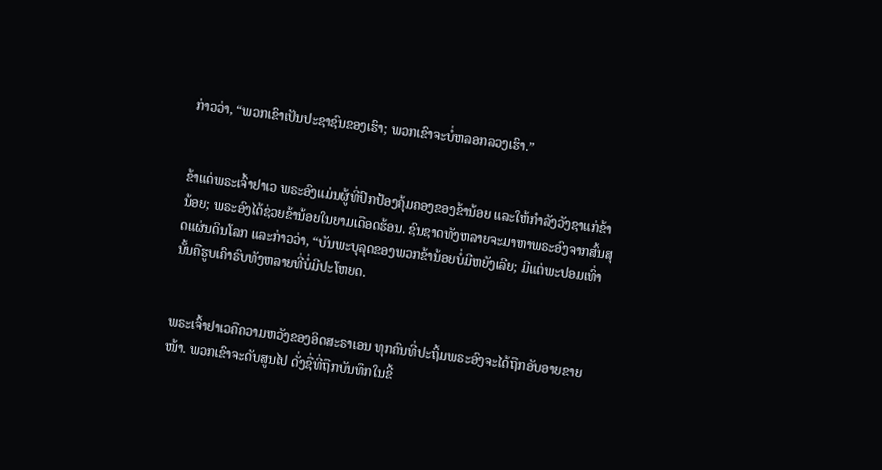ກ່າວວ່າ, “ພວກເຂົາເປັນປະຊາຊົນຂອງເຮົາ; ພວກເຂົາຈະບໍ່ຫລອກລວງເຮົາ.”


ຂ້າແດ່ພຣະເຈົ້າຢາເວ ພຣະອົງແມ່ນຜູ້ທີ່ປົກປ້ອງຄຸ້ມຄອງຂອງຂ້ານ້ອຍ ແລະໃຫ້ກຳລັງວັງຊາແກ່ຂ້ານ້ອຍ; ພຣະອົງໄດ້ຊ່ວຍຂ້ານ້ອຍໃນຍາມເດືອດຮ້ອນ. ຊົນຊາດທັງຫລາຍຈະມາຫາພຣະອົງຈາກສົ້ນສຸດແຜ່ນດິນໂລກ ແລະກ່າວວ່າ, “ບັນພະບຸລຸດຂອງພວກຂ້ານ້ອຍບໍ່ມີຫຍັງເລີຍ; ມີແຕ່ພະປອມເທົ່ານັ້ນຄືຮູບເຄົາຣົບທັງຫລາຍທີ່ບໍ່ມີປະໂຫຍດ.


ພຣະເຈົ້າຢາເວຄືຄວາມຫວັງຂອງອິດສະຣາເອນ ທຸກຄົນທີ່ປະຖິ້ມພຣະອົງຈະໄດ້ຖືກອັບອາຍຂາຍໜ້າ. ພວກເຂົາຈະດັບສູນໄປ ດັ່ງຊື່ທີ່ຖືກບັນທຶກໃນຂີ້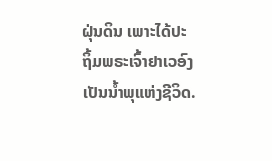ຝຸ່ນດິນ ເພາະໄດ້ປະຖິ້ມພຣະເຈົ້າຢາເວອົງເປັນນໍ້າພຸແຫ່ງຊີວິດ.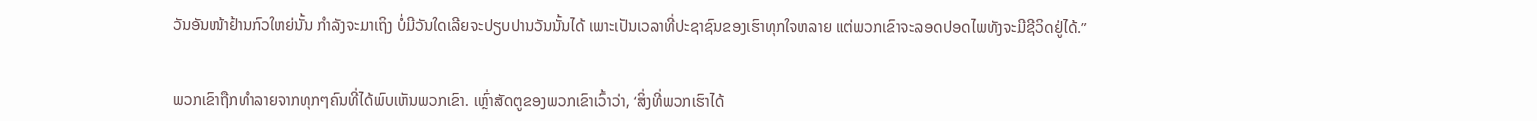ວັນອັນໜ້າຢ້ານກົວໃຫຍ່ນັ້ນ ກຳລັງຈະມາເຖິງ ບໍ່ມີວັນໃດເລີຍຈະປຽບປານວັນນັ້ນໄດ້ ເພາະເປັນເວລາທີ່ປະຊາຊົນຂອງເຮົາທຸກໃຈຫລາຍ ແຕ່ພວກເຂົາຈະລອດປອດໄພທັງຈະມີຊີວິດຢູ່ໄດ້.”


ພວກເຂົາຖືກທຳລາຍຈາກທຸກໆຄົນທີ່ໄດ້ພົບເຫັນພວກເຂົາ. ເຫຼົ່າສັດຕູຂອງພວກເຂົາເວົ້າວ່າ, ‘ສິ່ງທີ່ພວກເຮົາໄດ້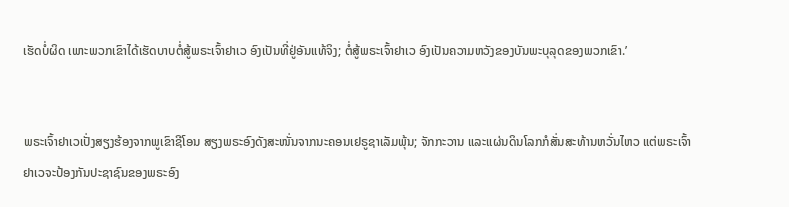ເຮັດບໍ່ຜິດ ເພາະພວກເຂົາໄດ້ເຮັດບາບຕໍ່ສູ້ພຣະເຈົ້າຢາເວ ອົງເປັນທີ່ຢູ່ອັນແທ້ຈິງ; ຕໍ່ສູ້ພຣະເຈົ້າຢາເວ ອົງເປັນຄວາມຫວັງຂອງບັນພະບຸລຸດຂອງພວກເຂົາ.’


ພຣະເຈົ້າຢາເວເປັ່ງສຽງຮ້ອງຈາກພູເຂົາຊີໂອນ ສຽງພຣະອົງດັງສະໜັ່ນຈາກນະຄອນເຢຣູຊາເລັມພຸ້ນ; ຈັກກະວານ ແລະແຜ່ນດິນໂລກກໍສັ່ນສະທ້ານຫວັ່ນໄຫວ ແຕ່ພຣະເຈົ້າຢາເວຈະປ້ອງກັນປະຊາຊົນຂອງພຣະອົງ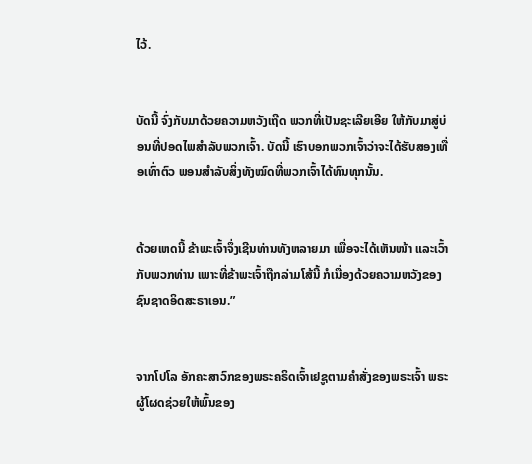ໄວ້.


ບັດນີ້ ຈົ່ງກັບມາດ້ວຍຄວາມຫວັງເຖີດ ພວກທີ່ເປັນຊະເລີຍເອີຍ ໃຫ້ກັບມາສູ່ບ່ອນທີ່ປອດໄພສຳລັບພວກເຈົ້າ. ບັດນີ້ ເຮົາບອກພວກເຈົ້າວ່າຈະໄດ້ຮັບສອງເທື່ອເທົ່າຕົວ ພອນສຳລັບສິ່ງທັງໝົດທີ່ພວກເຈົ້າໄດ້ທົນທຸກນັ້ນ.


ດ້ວຍເຫດນີ້ ຂ້າພະເຈົ້າຈຶ່ງເຊີນທ່ານທັງຫລາຍມາ ເພື່ອຈະໄດ້ເຫັນໜ້າ ແລະເວົ້າກັບພວກທ່ານ ເພາະທີ່ຂ້າພະເຈົ້າຖືກລ່າມໂສ້ນີ້ ກໍເນື່ອງດ້ວຍຄວາມຫວັງຂອງຊົນຊາດອິດສະຣາເອນ.”


ຈາກໂປໂລ ອັກຄະສາວົກຂອງພຣະຄຣິດເຈົ້າເຢຊູຕາມຄຳສັ່ງຂອງພຣະເຈົ້າ ພຣະຜູ້ໂຜດຊ່ວຍໃຫ້ພົ້ນຂອງ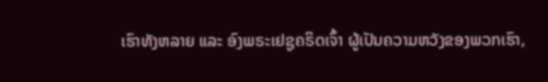ເຮົາທັງຫລາຍ ແລະ ອົງພຣະເຢຊູຄຣິດເຈົ້າ ຜູ້ເປັນຄວາມຫວັງຂອງພວກເຮົາ,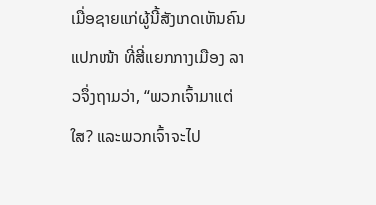ເມື່ອຊາຍແກ່ຜູ້ນີ້ສັງເກດເຫັນຄົນແປກໜ້າ ທີ່ສີ່ແຍກກາງເມືອງ ລາວຈຶ່ງຖາມວ່າ, “ພວກເຈົ້າມາແຕ່ໃສ? ແລະພວກເຈົ້າຈະໄປ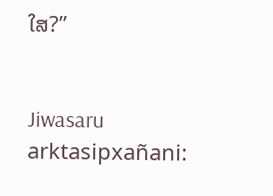ໃສ?”


Jiwasaru arktasipxañani: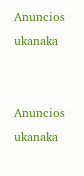Anuncios ukanaka


Anuncios ukanaka